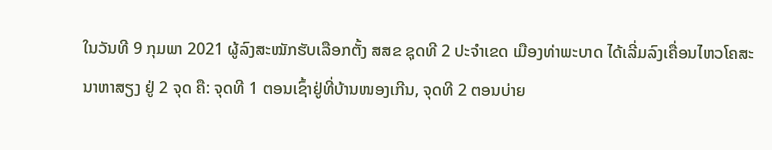ໃນວັນທີ 9 ກຸມພາ 2021 ຜູ້ລົງສະໝັກຮັບເລືອກຕັ້ງ ສສຂ ຊຸດທີ 2 ປະຈຳເຂດ ເມືອງທ່າພະບາດ ໄດ້ເລີ່ມລົງເຄື່ອນໄຫວໂຄສະນາຫາສຽງ ຢູ່ 2 ຈຸດ ຄື: ຈຸດທີ 1 ຕອນເຊົ້າຢູ່ທີ່ບ້ານໜອງເກີນ, ຈຸດທີ 2 ຕອນບ່າຍ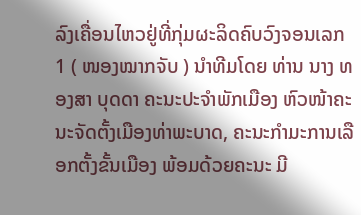ລົງເຄື່ອນໄຫວຢູ່ທີ່ກຸ່ມຜະລິດຄົບວົງຈອນເລກ 1 ( ໜອງໝາກຈັບ ) ນຳທີມໂດຍ ທ່ານ ນາງ ທອງສາ ບຸດດາ ຄະນະປະຈຳພັກເມືອງ ຫົວໜ້າຄະນະຈັດຕັ້ງເມືອງທ່າພະບາດ, ຄະນະກຳມະການເລືອກຕັ້ງຂັ້ນເມືອງ ພ້ອມດ້ວຍຄະນະ ມີ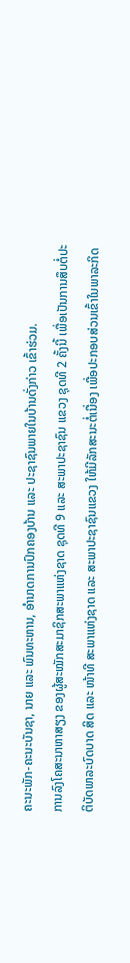ຄະນະພັກ-ຄະນະບັນຊາ, ນາຍ ແລະ ພົນທະຫານ, ອຳນາດການປົກຄອງບ້ານ ແລະ ປະຊາຊົນພາຍໃນບ້ານດັ່ງກ່າວ ເຂົ້າຮ່ວມ.
ການລົງໂຄສະນາຫາສຽງ ຂອງຜູ້ສະໝັກສະມາຊິກສະພາແຫ່ງຊາດ ຊຸດທີ 9 ແລະ ສະພາປະຊາຊົນ ແຂວງ ຊຸດທີ 2 ຄັ້ງນີ້ ເພື່ອເປັນການສຶບຕໍ່ປະຕິບັດພາລະບົດບາດ ສິດ ແລະ ໜ້າທີ ສະພາແຫ່ງຊາດ ແລະ ສະພາປະຊາຊົນແຂວງ ໃຫ້ມີລັກສະນະຕໍ່ເນື່ອງ ເພື່ອປະກອບສ່ວນເຂົ້າໃນພາລະກິດ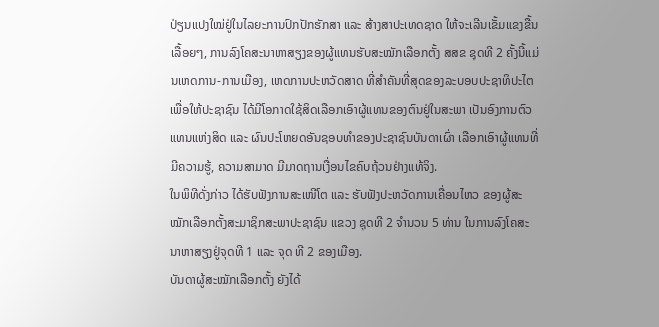ປ່ຽນແປງໃໝ່ຢູ່ໃນໄລຍະການປົກປັກຮັກສາ ແລະ ສ້າງສາປະເທດຊາດ ໃຫ້ຈະເລີນເຂັ້ມແຂງຂື້ນເລື້ອຍໆ, ການລົງໂຄສະນາຫາສຽງຂອງຜູ້ແທນຮັບສະໝັກເລືອກຕັ້ງ ສສຂ ຊຸດທີ 2 ຄັ້ງນີ້ແມ່ນເຫດການ-ການເມືອງ, ເຫດການປະຫວັດສາດ ທີ່ສຳຄັນທີ່ສຸດຂອງລະບອບປະຊາທິປະໄຕເພື່ອໃຫ້ປະຊາຊົນ ໄດ້ມີໂອກາດໃຊ້ສິດເລືອກເອົາຜູ້ແທນຂອງຕົນຢູ່ໃນສະພາ ເປັນອົງການຕົວແທນແຫ່ງສິດ ແລະ ຜົນປະໂຫຍດອັນຊອບທຳຂອງປະຊາຊົນບັນດາເຜົ່າ ເລືອກເອົາຜູ້ແທນທີ່ມີຄວາມຮູ້, ຄວາມສາມາດ ມີມາດຖານເງື່ອນໄຂຄົບຖ້ວນຢ່າງແທ້ຈິງ.
ໃນພິທີດັ່ງກ່າວ ໄດ້ຮັບຟັງການສະເໜີໂຕ ແລະ ຮັບຟັງປະຫວັດການເຄື່ອນໄຫວ ຂອງຜູ້ສະໝັກເລືອກຕັ້ງສະມາຊິກສະພາປະຊາຊົນ ແຂວງ ຊຸດທີ 2 ຈຳນວນ 5 ທ່ານ ໃນການລົງໂຄສະນາຫາສຽງຢູ່ຈຸດທີ 1 ແລະ ຈຸດ ທີ 2 ຂອງເມືອງ.
ບັນດາຜູ້ສະໝັກເລືອກຕັ້ງ ຍັງໄດ້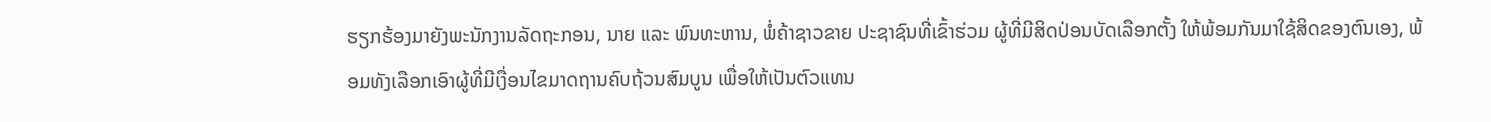ຮຽກຮ້ອງມາຍັງພະນັກງານລັດຖະກອນ, ນາຍ ແລະ ພົນທະຫານ, ພໍ່ຄ້າຊາວຂາຍ ປະຊາຊົນທີ່ເຂົ້າຮ່ວມ ຜູ້ທີ່ມີສິດປ່ອນບັດເລືອກຕັ້ງ ໃຫ້ພ້ອມກັນມາໃຊ້ສິດຂອງຕົນເອງ, ພ້ອມທັງເລືອກເອົາຜູ້ທີ່ມີເງື່ອນໄຂມາດຖານຄົບຖ້ວນສົມບູນ ເພື່ອໃຫ້ເປັນຕົວແທນ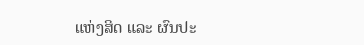ແຫ່ງສິດ ແລະ ຜົນປະ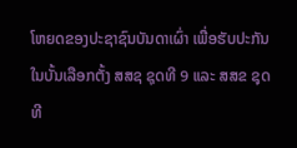ໂຫຍດຂອງປະຊາຊົນບັນດາເຜົ່າ ເພື່ອຮັບປະກັນໃນບັ້ນເລືອກຕັ້ງ ສສຊ ຊຸດທີ 9 ແລະ ສສຂ ຊຸດ ທີ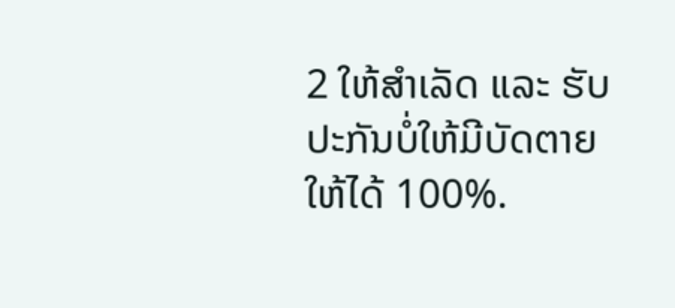2 ໃຫ້ສຳເລັດ ແລະ ຮັບປະກັນບໍ່ໃຫ້ມີບັດຕາຍໃຫ້ໄດ້ 100%.